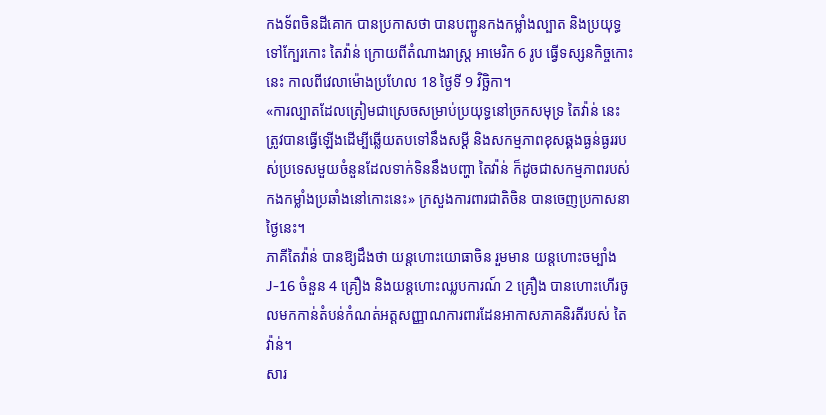កងទ័ពចិនដីគោក បានប្រកាសថា បានបញ្ជូនកងកម្លាំងល្បាត និងប្រយុទ្ធទៅក្បែរកោះ តៃវ៉ាន់ ក្រោយពីតំណាងរាស្ត្រ អាមេរិក 6 រូប ធ្វើទស្សនកិច្ចកោះនេះ កាលពីវេលាម៉ោងប្រហែល 18 ថ្ងៃទី 9 វិច្ឆិកា។
«ការល្បាតដែលត្រៀមជាស្រេចសម្រាប់ប្រយុទ្ធនៅច្រកសមុទ្រ តៃវ៉ាន់ នេះ ត្រូវបានធ្វើឡើងដើម្បីឆ្លើយតបទៅនឹងសម្ដី និងសកម្មភាពខុសឆ្គងធ្ងន់ធ្ងររបស់ប្រទេសមួយចំនួនដែលទាក់ទិននឹងបញ្ហា តៃវ៉ាន់ ក៏ដូចជាសកម្មភាពរបស់កងកម្លាំងប្រឆាំងនៅកោះនេះ» ក្រសួងការពារជាតិចិន បានចេញប្រកាសនាថ្ងៃនេះ។
ភាគីតៃវ៉ាន់ បានឱ្យដឹងថា យន្តហោះយោធាចិន រួមមាន យន្តហោះចម្បាំង J-16 ចំនួន 4 គ្រឿង និងយន្តហោះឈ្លបការណ៍ 2 គ្រឿង បានហោះហើរចូលមកកាន់តំបន់កំណត់អត្តសញ្ញាណការពារដែនអាកាសភាគនិរតីរបស់ តៃវ៉ាន់។
សារ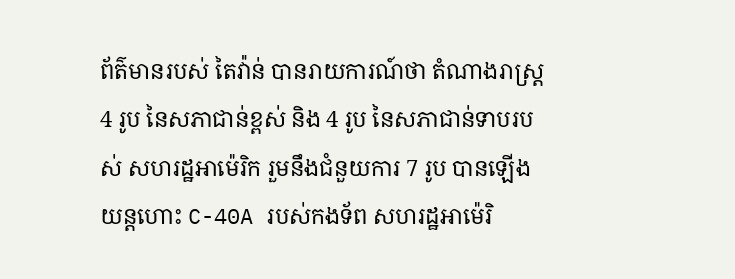ព័ត៌មានរបស់ តៃវ៉ាន់ បានរាយការណ៍ថា តំណាងរាស្ត្រ 4 រូប នៃសភាជាន់ខ្ពស់ និង 4 រូប នៃសភាជាន់ទាបរបស់ សហរដ្ឋអាម៉េរិក រួមនឹងជំនួយការ 7 រូប បានឡើងយន្តហោះ C-40A របស់កងទ័ព សហរដ្ឋអាម៉េរិ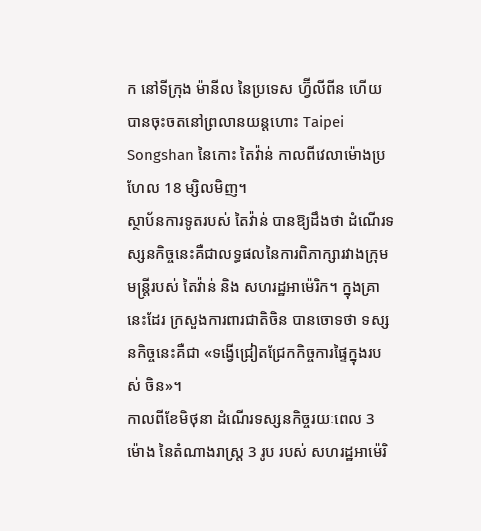ក នៅទីក្រុង ម៉ានីល នៃប្រទេស ហ្វ៊ីលីពីន ហើយបានចុះចតនៅព្រលានយន្តហោះ Taipei Songshan នៃកោះ តៃវ៉ាន់ កាលពីវេលាម៉ោងប្រហែល 18 ម្សិលមិញ។
ស្ថាប័នការទូតរបស់ តៃវ៉ាន់ បានឱ្យដឹងថា ដំណើរទស្សនកិច្ចនេះគឺជាលទ្ធផលនៃការពិភាក្សារវាងក្រុមមន្ត្រីរបស់ តៃវ៉ាន់ និង សហរដ្ឋអាម៉េរិក។ ក្នុងគ្រានេះដែរ ក្រសួងការពារជាតិចិន បានចោទថា ទស្សនកិច្ចនេះគឺជា «ទង្វើជ្រៀតជ្រែកកិច្ចការផ្ទៃក្នុងរបស់ ចិន»។
កាលពីខែមិថុនា ដំណើរទស្សនកិច្ចរយៈពេល 3 ម៉ោង នៃតំណាងរាស្ត្រ 3 រូប របស់ សហរដ្ឋអាម៉េរិ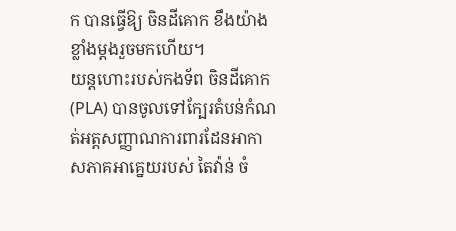ក បានធ្វើឱ្យ ចិនដីគោក ខឹងយ៉ាងខ្លាំងម្ដងរួចមកហើយ។
យន្តហោះរបស់កងទ័ព ចិនដីគោក (PLA) បានចូលទៅក្បែរតំបន់កំណត់អត្តសញ្ញាណការពារដែនអាកាសភាគអាគ្នេយរបស់ តៃវ៉ាន់ ចំ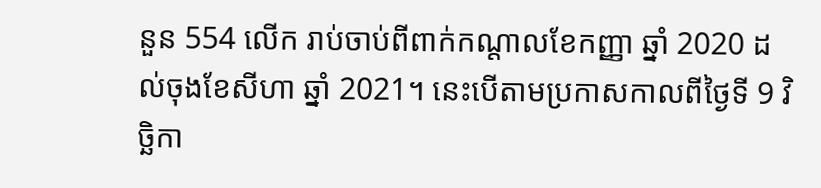នួន 554 លើក រាប់ចាប់ពីពាក់កណ្ដាលខែកញ្ញា ឆ្នាំ 2020 ដល់ចុងខែសីហា ឆ្នាំ 2021។ នេះបើតាមប្រកាសកាលពីថ្ងៃទី 9 វិច្ឆិកា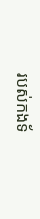របស់កងទ័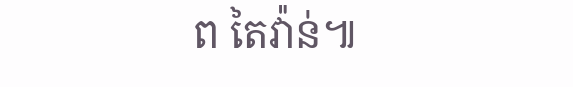ព តៃវ៉ាន់៕